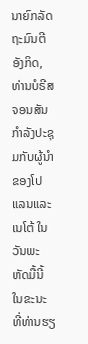ນາຍົກລັດຖະມົນຕີອັງກິດ, ທ່ານບໍຣີສ ຈອນສັນກໍາລັງປະຊຸມກັບຜູ້ນໍາຂອງໂປແລນແລະເນໂຕ້ ໃນວັນພະຫັດມື້ນີ້ ໃນຂະນະທີ່ທ່ານຮຽ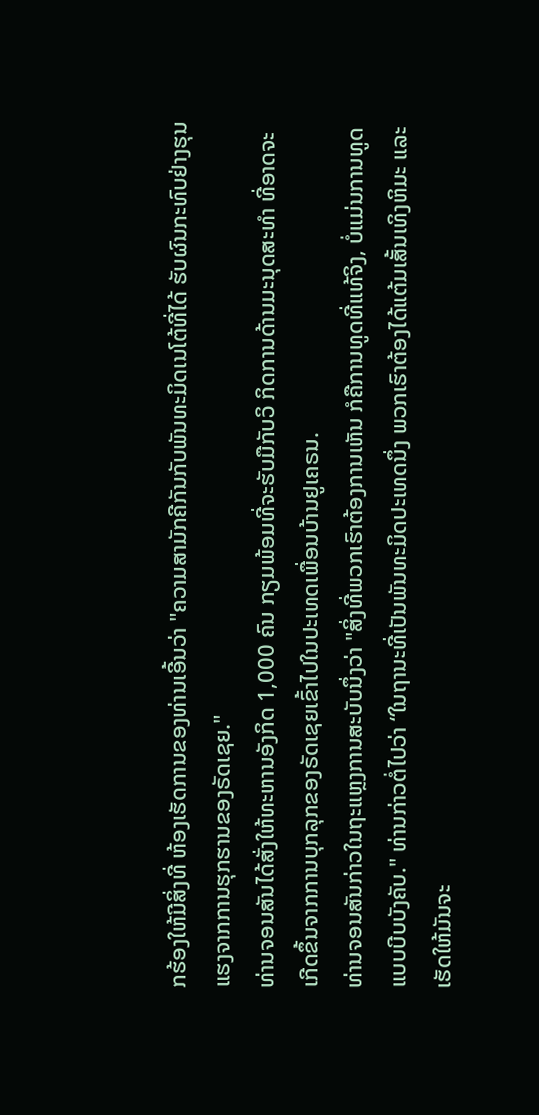ກຮ້ອງໃຫ້ມີສິ່ງທີ່ ຫ້ອງເຮັດການຂອງທ່ານເອີ້ນວ່າ "ຄວາມສາມັກຄີກັນກັບພັນທະມິດເນໂຕ້ທີ່ໄດ້ ຮັບຜົນກະທົບຢ່າງຮຸນແຮງຈາກການຮຸກຮານຂອງຣັດເຊຍ."
ທ່ານຈອນສັນໄດ້ສັ່ງໃຫ້ທະຫານອັງກິດ 1,000 ຄົນ ກຽມພ້ອມທີ່ຈະຮັບມືກັບວິ ກິດການດ້ານມະນຸດສະທໍາ ທີ່ອາດຈະເກີດຂຶ້ນຈາກການບຸກລຸກຂອງຣັດເຊຍເຂົ້າໄປໃນປະເທດເພື່ອນບ້ານຢູເຄຣນ.
ທ່ານຈອນສັນກ່າວໃນຖະແຫຼງການສະບັບນຶ່ງວ່າ "ສິ່ງທີ່ພວກເຮົາຕ້ອງການເຫັນ ກໍຄືການທູດທີ່ແທ້ຈິງ, ບໍ່ແມ່ນການທູດແບບບີບບັງຄັບ." ທ່ານກ່າວຕໍ່ໄປວ່າ “ໃນຖານະທີ່ເປັນພັນທະມິດປະເທດນຶ່ງ ພວກເຮົາຕ້ອງໄດ້ແຕ້ມເສັ້ນເທິງຫິມະ ແລະເຮັດໃຫ້ມັນຈະ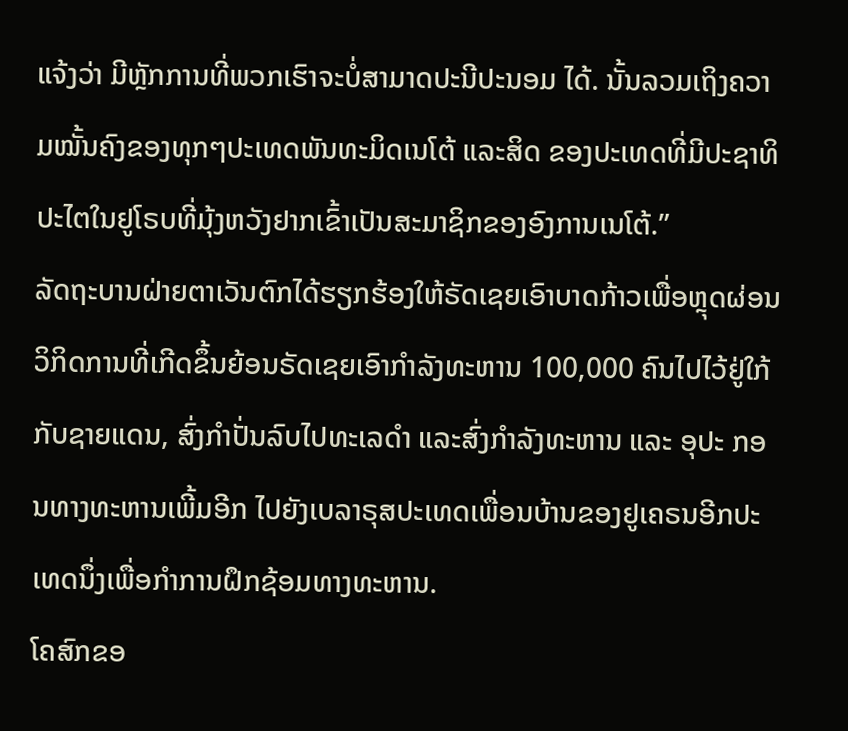ແຈ້ງວ່າ ມີຫຼັກການທີ່ພວກເຮົາຈະບໍ່ສາມາດປະນີປະນອມ ໄດ້. ນັ້ນລວມເຖິງຄວາມໝັ້ນຄົງຂອງທຸກໆປະເທດພັນທະມິດເນໂຕ້ ແລະສິດ ຂອງປະເທດທີ່ມີປະຊາທິປະໄຕໃນຢູໂຣບທີ່ມຸ້ງຫວັງຢາກເຂົ້າເປັນສະມາຊິກຂອງອົງການເນໂຕ້.”
ລັດຖະບານຝ່າຍຕາເວັນຕົກໄດ້ຮຽກຮ້ອງໃຫ້ຣັດເຊຍເອົາບາດກ້າວເພື່ອຫຼຸດຜ່ອນ ວິກິດການທີ່ເກີດຂຶ້ນຍ້ອນຣັດເຊຍເອົາກຳລັງທະຫານ 100,000 ຄົນໄປໄວ້ຢູ່ໃກ້ກັບຊາຍແດນ, ສົ່ງກຳປັ່ນລົບໄປທະເລດຳ ແລະສົ່ງກຳລັງທະຫານ ແລະ ອຸປະ ກອນທາງທະຫານເພີ້ມອີກ ໄປຍັງເບລາຣຸສປະເທດເພື່ອນບ້ານຂອງຢູເຄຣນອີກປະເທດນຶ່ງເພື່ອກຳການຝຶກຊ້ອມທາງທະຫານ.
ໂຄສົກຂອ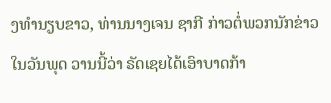ງທຳນຽບຂາວ, ທ່ານນາງເຈນ ຊາກີ ກ່າວຕໍ່ພວກນັກຂ່າວໃນວັນພຸດ ວານນີ້ວ່າ ຣັດເຊຍໄດ້ເອົາບາດກ້າ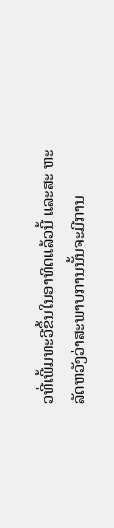ວທີ່ເພີ້ມທະວີຂຶ້ນໃນອາທິດແລ້ວນີ້ ແລະສະ ຫະລັດຫວັງວ່າສະພາບການນັ້ນຈະມີການ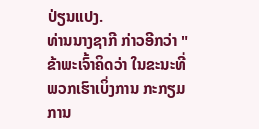ປ່ຽນແປງ.
ທ່ານນາງຊາກີ ກ່າວອີກວ່າ "ຂ້າພະເຈົ້າຄິດວ່າ ໃນຂະນະທີ່ພວກເຮົາເບິ່ງການ ກະກຽມການ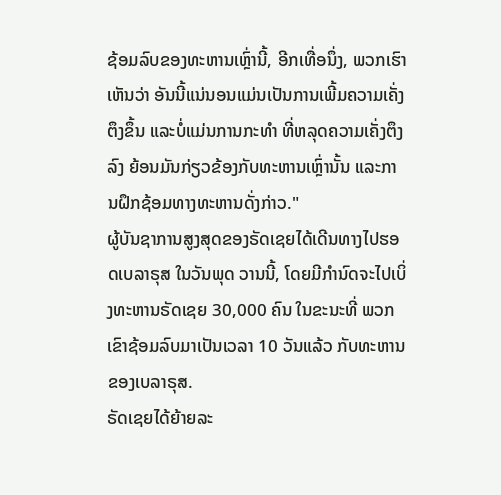ຊ້ອມລົບຂອງທະຫານເຫຼົ່ານີ້, ອີກເທື່ອນຶ່ງ, ພວກເຮົາເຫັນວ່າ ອັນນີ້ແນ່ນອນແມ່ນເປັນການເພີ້ມຄວາມເຄັ່ງຕຶງຂຶ້ນ ແລະບໍ່ແມ່ນການກະທຳ ທີ່ຫລຸດຄວາມເຄັ່ງຕຶງລົງ ຍ້ອນມັນກ່ຽວຂ້ອງກັບທະຫານເຫຼົ່ານັ້ນ ແລະການຝຶກຊ້ອມທາງທະຫານດັ່ງກ່າວ."
ຜູ້ບັນຊາການສູງສຸດຂອງຣັດເຊຍໄດ້ເດີນທາງໄປຮອດເບລາຣຸສ ໃນວັນພຸດ ວານນີ້, ໂດຍມີກໍານົດຈະໄປເບິ່ງທະຫານຣັດເຊຍ 30,000 ຄົນ ໃນຂະນະທີ່ ພວກເຂົາຊ້ອມລົບມາເປັນເວລາ 10 ວັນແລ້ວ ກັບທະຫານຂອງເບລາຣຸສ.
ຣັດເຊຍໄດ້ຍ້າຍລະ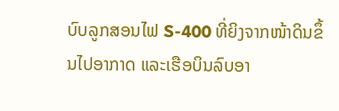ບົບລູກສອນໄຟ S-400 ທີ່ຍິງຈາກໜ້າດິນຂຶ້ນໄປອາກາດ ແລະເຮືອບິນລົບອາ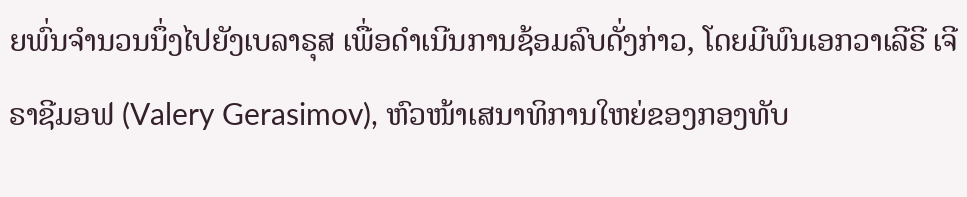ຍພົ່ນຈຳນວນນຶ່ງໄປຍັງເບລາຣຸສ ເພື່ອດຳເນີນການຊ້ອມລົບດັ່ງກ່າວ, ໂດຍມີພົນເອກວາເລີຣີ ເຈີຣາຊີມອຟ (Valery Gerasimov), ຫົວໜ້າເສນາທິການໃຫຍ່ຂອງກອງທັບ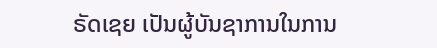ຣັດເຊຍ ເປັນຜູ້ບັນຊາການໃນການ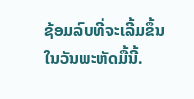ຊ້ອມລົບທີ່ຈະເລີ້ມຂຶ້ນໃນວັນພະຫັດມື້ນີ້.